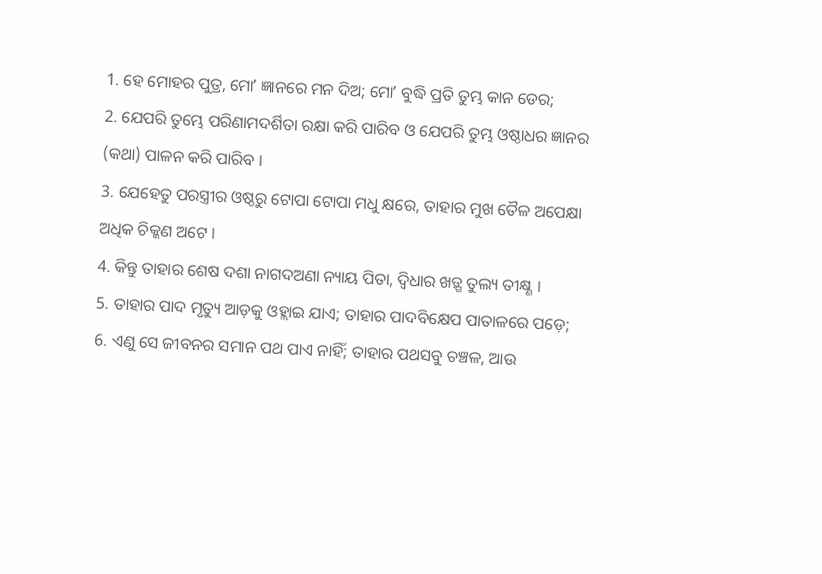1. ହେ ମୋହର ପୁତ୍ର, ମୋʼ ଜ୍ଞାନରେ ମନ ଦିଅ; ମୋʼ ବୁଦ୍ଧି ପ୍ରତି ତୁମ୍ଭ କାନ ଡେର;
2. ଯେପରି ତୁମ୍ଭେ ପରିଣାମଦର୍ଶିତା ରକ୍ଷା କରି ପାରିବ ଓ ଯେପରି ତୁମ୍ଭ ଓଷ୍ଠାଧର ଜ୍ଞାନର (କଥା) ପାଳନ କରି ପାରିବ ।
3. ଯେହେତୁ ପରସ୍ତ୍ରୀର ଓଷ୍ଠରୁ ଟୋପା ଟୋପା ମଧୁ କ୍ଷରେ, ତାହାର ମୁଖ ତୈଳ ଅପେକ୍ଷା ଅଧିକ ଚିକ୍କଣ ଅଟେ ।
4. କିନ୍ତୁ ତାହାର ଶେଷ ଦଶା ନାଗଦଅଣା ନ୍ୟାୟ ପିତା, ଦ୍ଵିଧାର ଖଡ଼୍ଗ ତୁଲ୍ୟ ତୀକ୍ଷ୍ଣ ।
5. ତାହାର ପାଦ ମୃତ୍ୟୁ ଆଡ଼କୁ ଓହ୍ଲାଇ ଯାଏ; ତାହାର ପାଦବିକ୍ଷେପ ପାତାଳରେ ପଡ଼େ;
6. ଏଣୁ ସେ ଜୀବନର ସମାନ ପଥ ପାଏ ନାହିଁ; ତାହାର ପଥସବୁ ଚଞ୍ଚଳ, ଆଉ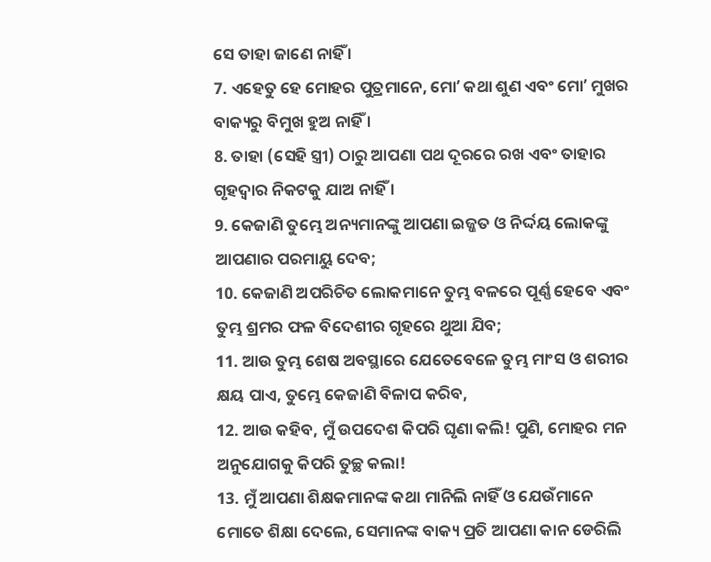ସେ ତାହା ଜାଣେ ନାହିଁ ।
7. ଏହେତୁ ହେ ମୋହର ପୁତ୍ରମାନେ, ମୋʼ କଥା ଶୁଣ ଏବଂ ମୋʼ ମୁଖର ବାକ୍ୟରୁ ବିମୁଖ ହୁଅ ନାହିଁ ।
8. ତାହା (ସେହି ସ୍ତ୍ରୀ) ଠାରୁ ଆପଣା ପଥ ଦୂରରେ ରଖ ଏବଂ ତାହାର ଗୃହଦ୍ଵାର ନିକଟକୁ ଯାଅ ନାହିଁ ।
9. କେଜାଣି ତୁମ୍ଭେ ଅନ୍ୟମାନଙ୍କୁ ଆପଣା ଇଜ୍ଜତ ଓ ନିର୍ଦ୍ଦୟ ଲୋକଙ୍କୁ ଆପଣାର ପରମାୟୁ ଦେବ;
10. କେଜାଣି ଅପରିଚିତ ଲୋକମାନେ ତୁମ୍ଭ ବଳରେ ପୂର୍ଣ୍ଣ ହେବେ ଏବଂ ତୁମ୍ଭ ଶ୍ରମର ଫଳ ବିଦେଶୀର ଗୃହରେ ଥୁଆ ଯିବ;
11. ଆଉ ତୁମ୍ଭ ଶେଷ ଅବସ୍ଥାରେ ଯେତେବେଳେ ତୁମ୍ଭ ମାଂସ ଓ ଶରୀର କ୍ଷୟ ପାଏ, ତୁମ୍ଭେ କେଜାଣି ବିଳାପ କରିବ,
12. ଆଉ କହିବ, ମୁଁ ଉପଦେଶ କିପରି ଘୃଣା କଲି! ପୁଣି, ମୋହର ମନ ଅନୁଯୋଗକୁ କିପରି ତୁଚ୍ଛ କଲା!
13. ମୁଁ ଆପଣା ଶିକ୍ଷକମାନଙ୍କ କଥା ମାନିଲି ନାହିଁ ଓ ଯେଉଁମାନେ ମୋତେ ଶିକ୍ଷା ଦେଲେ, ସେମାନଙ୍କ ବାକ୍ୟ ପ୍ରତି ଆପଣା କାନ ଡେରିଲି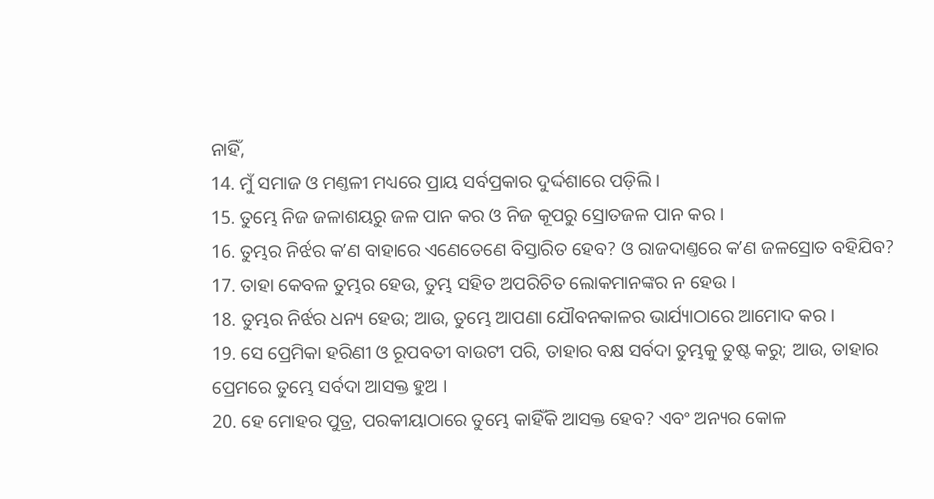ନାହିଁ,
14. ମୁଁ ସମାଜ ଓ ମଣ୍ତଳୀ ମଧ୍ୟରେ ପ୍ରାୟ ସର୍ବପ୍ରକାର ଦୁର୍ଦ୍ଦଶାରେ ପଡ଼ିଲି ।
15. ତୁମ୍ଭେ ନିଜ ଜଳାଶୟରୁ ଜଳ ପାନ କର ଓ ନିଜ କୂପରୁ ସ୍ରୋତଜଳ ପାନ କର ।
16. ତୁମ୍ଭର ନିର୍ଝର କʼଣ ବାହାରେ ଏଣେତେଣେ ବିସ୍ତାରିତ ହେବ? ଓ ରାଜଦାଣ୍ତରେ କʼଣ ଜଳସ୍ରୋତ ବହିଯିବ?
17. ତାହା କେବଳ ତୁମ୍ଭର ହେଉ, ତୁମ୍ଭ ସହିତ ଅପରିଚିତ ଲୋକମାନଙ୍କର ନ ହେଉ ।
18. ତୁମ୍ଭର ନିର୍ଝର ଧନ୍ୟ ହେଉ; ଆଉ, ତୁମ୍ଭେ ଆପଣା ଯୌବନକାଳର ଭାର୍ଯ୍ୟାଠାରେ ଆମୋଦ କର ।
19. ସେ ପ୍ରେମିକା ହରିଣୀ ଓ ରୂପବତୀ ବାଉଟୀ ପରି, ତାହାର ବକ୍ଷ ସର୍ବଦା ତୁମ୍ଭକୁ ତୁଷ୍ଟ କରୁ; ଆଉ, ତାହାର ପ୍ରେମରେ ତୁମ୍ଭେ ସର୍ବଦା ଆସକ୍ତ ହୁଅ ।
20. ହେ ମୋହର ପୁତ୍ର, ପରକୀୟାଠାରେ ତୁମ୍ଭେ କାହିଁକି ଆସକ୍ତ ହେବ? ଏବଂ ଅନ୍ୟର କୋଳ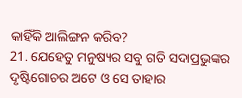କାହିଁକି ଆଲିଙ୍ଗନ କରିବ?
21. ଯେହେତୁ ମନୁଷ୍ୟର ସବୁ ଗତି ସଦାପ୍ରଭୁଙ୍କର ଦୃଷ୍ଟିଗୋଚର ଅଟେ ଓ ସେ ତାହାର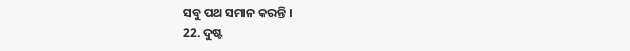ସବୁ ପଥ ସମାନ କରନ୍ତି ।
22. ଦୁଷ୍ଟ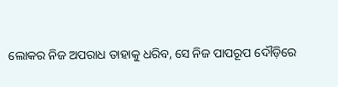ଲୋକର ନିଜ ଅପରାଧ ତାହାକୁ ଧରିବ, ସେ ନିଜ ପାପରୂପ ଦୌଡ଼ିରେ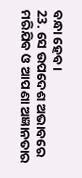ବନ୍ଧା ହେବ ।
23. ସେ ଉପଦେଶ ଅଭାବରେ ମରିଯିବ ଓ ଆପଣା ଅଜ୍ଞାନତାର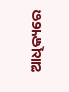ଆଧିକ୍ୟରେ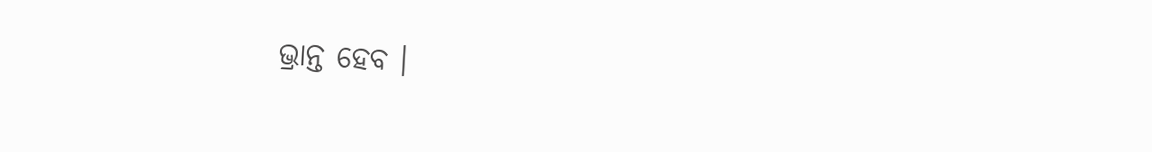ଭ୍ରାନ୍ତ ହେବ ।